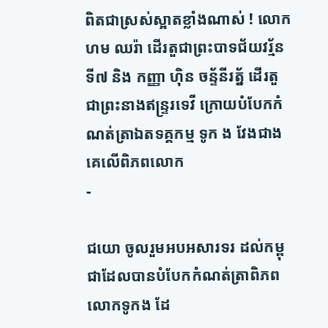ពិតជាស្រស់ស្អាតខ្លាំងណាស់ ! លោក ហម ឈរ៉ា ដើរតួជាព្រះបាទជ័យវរ្ម័នទី៧ និង កញ្ញា ហុិន ចន្ទ័នីរត្ន័ ដើរតួជាព្រះនាងឥន្រ្ទរទេវី ក្រោយបំបែកកំណត់ត្រាឯតទគ្គកម្ម ទូក ង វែងជាងគេលើពិភពលោក
-

ជយោ ចូលរួមអបអសារទរ ដល់កម្ពុជាដែលបានបំបែកកំណត់ត្រាពិភពលោកទូកង ដែ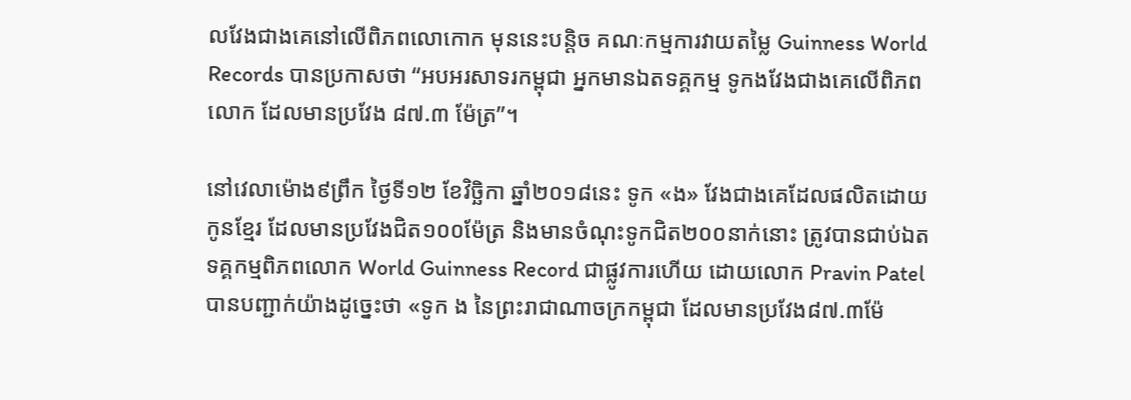លវែងជាងគេនៅលើពិភពលោកោក មុននេះបន្តិច គណៈកម្មការវាយតម្លៃ Guinness World Records បានប្រកាសថា “អបអរសាទរកម្ពុជា អ្នកមានឯតទគ្គកម្ម ទូកងវែងជាងគេលើពិភពលោក ដែលមានប្រវែង ៨៧.៣ ម៉ែត្រ”។

នៅវេលាម៉ោង៩ព្រឹក ថ្ងៃទី១២ ខែវិច្ឆិកា ឆ្នាំ២០១៨នេះ ទូក «ង» វែងជាងគេដែលផលិតដោយកូនខ្មែរ ដែលមានប្រវែងជិត១០០ម៉ែត្រ និងមានចំណុះទូកជិត២០០នាក់នោះ ត្រូវបានជាប់ឯតទគ្គកម្មពិភពលោក World Guinness Record ជាផ្លូវការហើយ ដោយលោក Pravin Patel បានបញ្ជាក់យ៉ាងដូច្នេះថា «ទូក ង នៃព្រះរាជាណាចក្រកម្ពុជា ដែលមានប្រវែង៨៧.៣ម៉ែ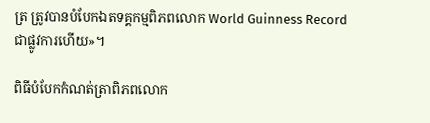ត្រ ត្រូវបានបំបែកឯតទគ្គកម្មពិភពលោក World Guinness Record ជាផ្លូវការហើយ»។

ពិធីបំបែកកំណត់ត្រាពិភពលោក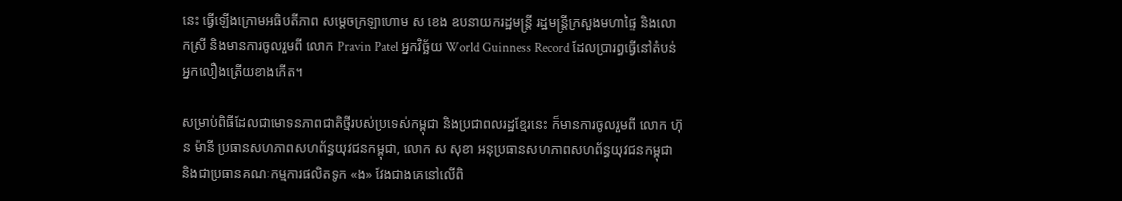នេះ ធ្វើឡើងក្រោមអធិបតីភាព សម្ដេចក្រឡាហោម ស ខេង ឧបនាយករដ្ឋមន្ដ្រី រដ្ឋមន្ដ្រីក្រសួងមហាផ្ទៃ និងលោកស្រី និងមានការចូលរួមពី លោក Pravin Patel អ្នកវិច្ឆ័យ World Guinness Record ដែលប្រារព្ធធ្វើនៅតំបន់អ្នកលឿងត្រើយខាងកើត។

សម្រាប់ពិធីដែលជាមោទនភាពជាតិថ្មីរបស់ប្រទេស់កម្ពុជា និងប្រជាពលរដ្ឋខ្មែរនេះ ក៏មានការចូលរួមពី លោក ហ៊ុន ម៉ានី ប្រធានសហភាពសហព័ន្ធយុវជនកម្ពុជា, លោក ស សុខា អនុប្រធានសហភាពសហព័ន្ធយុវជនកម្ពុជា និងជាប្រធានគណៈកម្មការផលិតទូក «ង» វែងជាងគេនៅលើពិ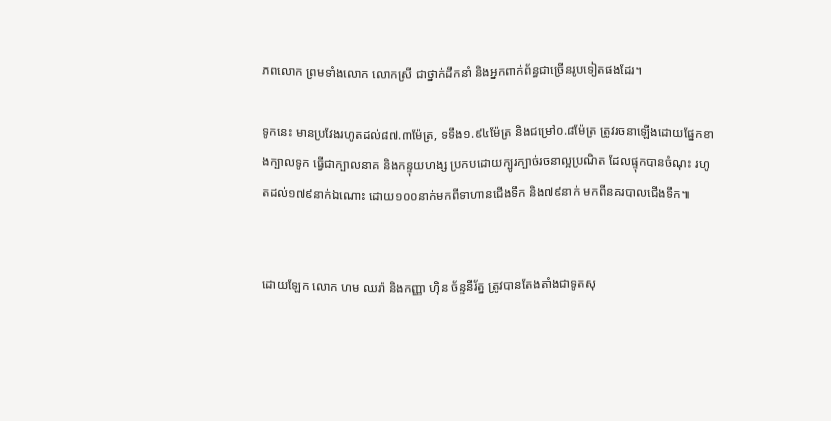ភពលោក ព្រមទាំងលោក លោកស្រី ជាថ្នាក់ដឹកនាំ និងអ្នកពាក់ព័ន្ធជាច្រើនរូបទៀតផងដែរ។

ទូកនេះ មានប្រវែងរហូតដល់៨៧.៣ម៉ែត្រ, ទទឹង១.៩៤ម៉ែត្រ និងជម្រៅ០.៨ម៉ែត្រ ត្រូវរចនាឡើងដោយផ្នែកខាងក្បាលទូក ធ្វើជាក្បាលនាគ និងកន្ទុយហង្ស ប្រកបដោយក្បូរក្បាច់រចនាល្អប្រណិត ដែលផ្ទុកបានចំណុះ រហូតដល់១៧៩នាក់ឯណោះ ដោយ១០០នាក់មកពីទាហានជើងទឹក និង៧៩នាក់ មកពីនគរបាលជើងទឹក៕


ដោយឡែក លោក ហម ឈរ៉ា និងកញ្ញា ហ៊ិន ច័ន្ទនីរ័ត្ន ត្រូវបានតែងតាំងជាទូតសុ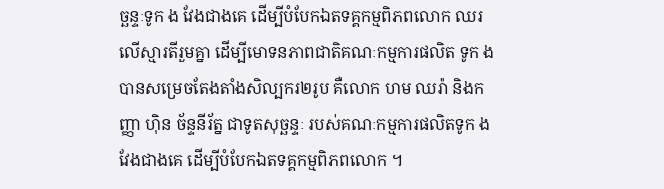ច្ឆន្ទៈទូក ង វែងជាងគេ ដើម្បីបំបែកឯតទគ្គកម្មពិភពលោក ឈរលើស្មារតីរួមគ្នា ដើម្បីមោទនភាពជាតិគណៈកម្មការផលិត ទូក ង បានសម្រេចតែងតាំងសិល្បករ២រូប គឺលោក ហម ឈរ៉ា និងកញ្ញា ហ៊ិន ច័ន្ទនីរ័ត្ន ជាទូតសុច្ឆន្ទៈ របស់គណៈកម្មការផលិតទូក ង វែងជាងគេ ដើម្បីបំបែកឯតទគ្គកម្មពិភពលោក ។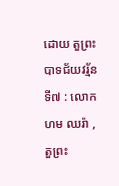ដោយ តួព្រះបាទជ័យវរ្ម័នទី៧ : លោក ហម ឈរ៉ា , តួព្រះ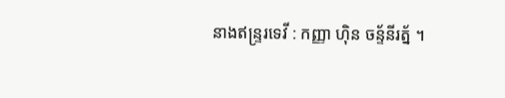នាងឥន្រ្ទរទេវី : កញ្ញា ហុិន ចន្ទ័នីរត្ន័ ។